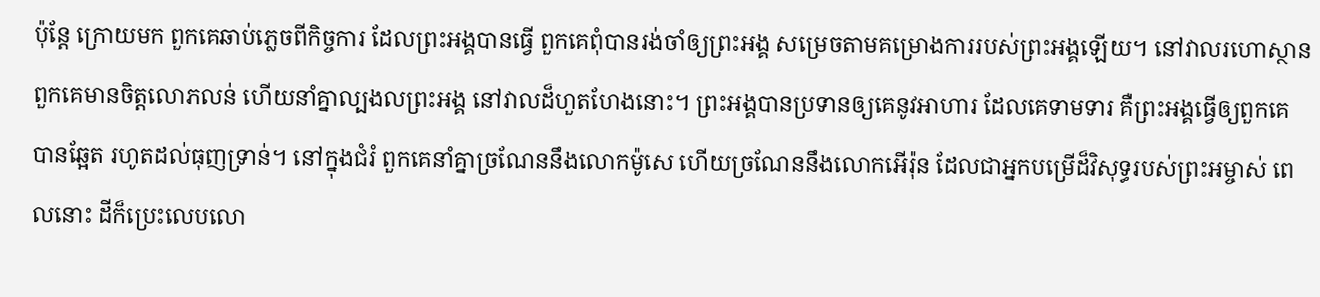ប៉ុន្តែ ក្រោយមក ពួកគេឆាប់ភ្លេចពីកិច្ចការ ដែលព្រះអង្គបានធ្វើ ពួកគេពុំបានរង់ចាំឲ្យព្រះអង្គ សម្រេចតាមគម្រោងការរបស់ព្រះអង្គឡើយ។ នៅវាលរហោស្ថានពួកគេមានចិត្តលោភលន់ ហើយនាំគ្នាល្បងលព្រះអង្គ នៅវាលដ៏ហួតហែងនោះ។ ព្រះអង្គបានប្រទានឲ្យគេនូវអាហារ ដែលគេទាមទារ គឺព្រះអង្គធ្វើឲ្យពួកគេបានឆ្អែត រហូតដល់ធុញទ្រាន់។ នៅក្នុងជំរំ ពួកគេនាំគ្នាច្រណែននឹងលោកម៉ូសេ ហើយច្រណែននឹងលោកអើរ៉ុន ដែលជាអ្នកបម្រើដ៏វិសុទ្ធរបស់ព្រះអម្ចាស់ ពេលនោះ ដីក៏ប្រេះលេបលោ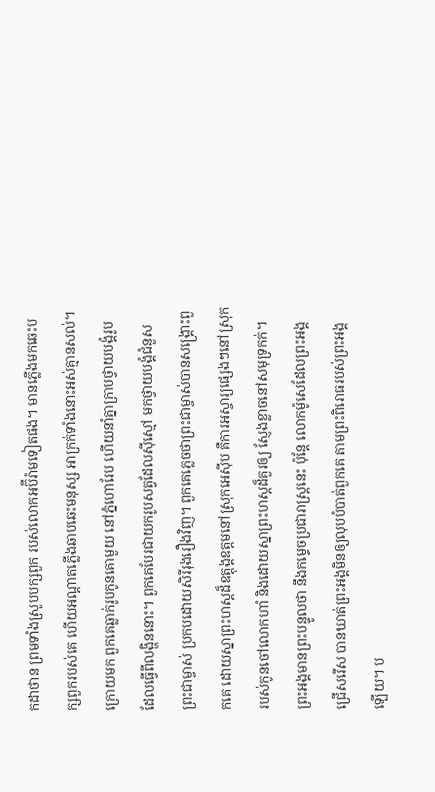កដាថាន ព្រមទាំងស្រូបបក្សពួក របស់លោកអប៊ីរ៉ាមទៀតផង។ មានភ្លើងមកឆេះបក្សពួករបស់គេ ហើយអណ្ដាតភ្លើងឆាបឆេះមនុស្ស អាក្រក់ទាំងនោះអស់គ្មានសល់។ ក្រោយមក ពួកគេឆ្លាក់រូបកូនគោមួយ នៅភ្នំហោរែប ហើយនាំគ្នាក្រាបថ្វាយបង្គំរូប ដែលធ្វើពីលង្ហិននោះ។ ពួកគេបែរជាយករូបសត្វដែលស៊ីស្មៅ មកថ្វាយបង្គំជំនួសព្រះជាម្ចាស់ ប្រកបដោយសិរីរុងរឿងវិញ។ ពួកគេភ្លេចថាព្រះជាម្ចាស់បានសង្គ្រោះពួកគេ ដោយស្នាព្រះហស្ដដ៏ឧត្តុង្គឧត្ដមនៅស្រុកអេស៊ីប គឺការអស្ចារ្យផ្សេងៗនៅស្រុក របស់កូនចៅលោកហាំ និងដោយស្នាព្រះហស្ដដ៏គួរឲ្យ ស្ញែងខ្លាចនៅសមុទ្រកក់។ ព្រះអង្គមានព្រះបន្ទូលថា នឹងកម្ទេចប្រជារាស្ត្រនេះ ប៉ុន្តែ លោកម៉ូសេដែលព្រះអង្គជ្រើសរើស បានឃាត់ព្រះអង្គមិនឲ្យលុបបំបាត់ពួកគេ តាមព្រះពិរោធរបស់ព្រះអង្គឡើយ។ ប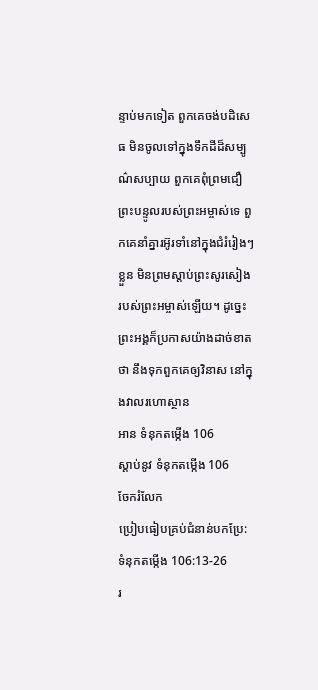ន្ទាប់មកទៀត ពួកគេចង់បដិសេធ មិនចូលទៅក្នុងទឹកដីដ៏សម្បូណ៌សប្បាយ ពួកគេពុំព្រមជឿព្រះបន្ទូលរបស់ព្រះអម្ចាស់ទេ ពួកគេនាំគ្នារអ៊ូរទាំនៅក្នុងជំរំរៀងៗខ្លួន មិនព្រមស្ដាប់ព្រះសូរសៀង របស់ព្រះអម្ចាស់ឡើយ។ ដូច្នេះ ព្រះអង្គក៏ប្រកាសយ៉ាងដាច់ខាតថា នឹងទុកពួកគេឲ្យវិនាស នៅក្នុងវាលរហោស្ថាន
អាន ទំនុកតម្កើង 106
ស្ដាប់នូវ ទំនុកតម្កើង 106
ចែករំលែក
ប្រៀបធៀបគ្រប់ជំនាន់បកប្រែ: ទំនុកតម្កើង 106:13-26
រ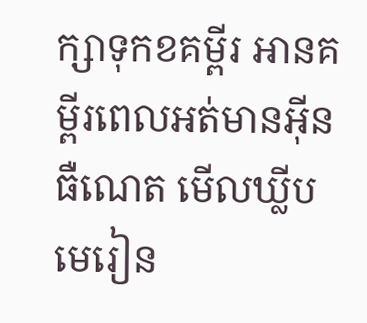ក្សាទុកខគម្ពីរ អានគម្ពីរពេលអត់មានអ៊ីនធឺណេត មើលឃ្លីបមេរៀន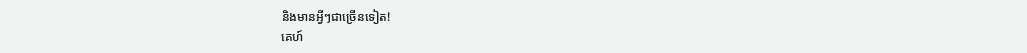និងមានអ្វីៗជាច្រើនទៀត!
គេហ៍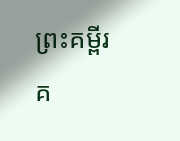ព្រះគម្ពីរ
គ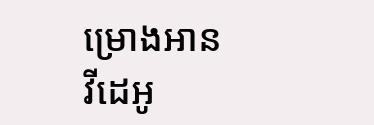ម្រោងអាន
វីដេអូ